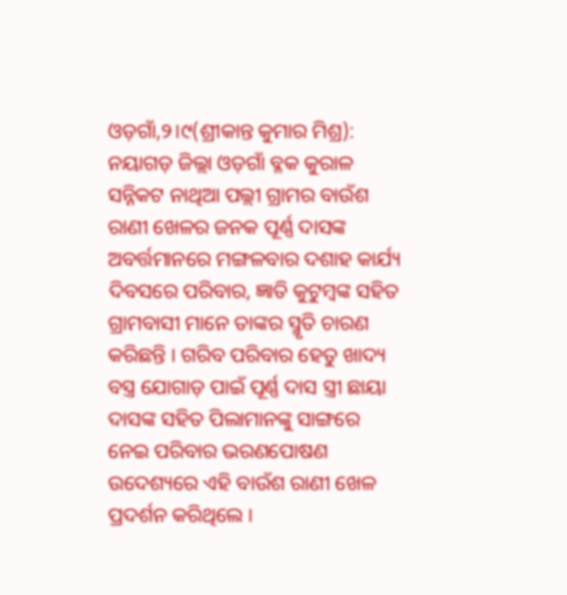ଓଡ଼ଗାଁ,୨।୯(ଶ୍ରୀକାନ୍ତ କୁମାର ମିଶ୍ର): ନୟାଗଡ଼ ଜିଲ୍ଲା ଓଡ଼ଗାଁ ବ୍ଳକ କୁରାଳ ସନ୍ନିକଟ ନାଥିଆ ପଲ୍ଲୀ ଗ୍ରାମର ବାଉଁଶ ରାଣୀ ଖେଳର ଜନକ ପୂର୍ଣ୍ଣ ଦାସଙ୍କ ଅବର୍ତ୍ତମାନରେ ମଙ୍ଗଳବାର ଦଶାହ କାର୍ଯ୍ୟ ଦିବସରେ ପରିବାର, ଜ୍ଞାତି କୁଟୁମ୍ବଙ୍କ ସହିତ ଗ୍ରାମବାସୀ ମାନେ ତାଙ୍କର ସ୍ମୃତି ଚାରଣ କରିଛନ୍ତି । ଗରିବ ପରିବାର ହେତୁ ଖାଦ୍ୟ ବସ୍ତ୍ର ଯୋଗାଡ଼ ପାଇଁ ପୂର୍ଣ୍ଣ ଦାସ ସ୍ତ୍ରୀ ଛାୟା ଦାସଙ୍କ ସହିତ ପିଲାମାନଙ୍କୁ ସାଙ୍ଗରେ ନେଇ ପରିବାର ଭରଣପୋଷଣ ଉଦେଶ୍ୟରେ ଏହି ବାଉଁଶ ରାଣୀ ଖେଳ ପ୍ରଦର୍ଶନ କରିଥିଲେ ।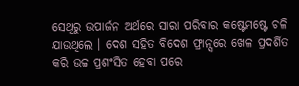ସେଥିରୁ ଉପାର୍ଜନ ଅର୍ଥରେ ସାରା ପରିବାର କଷ୍ଟେମଷ୍ଟେ ଚଳି ଯାଉଥିଲେ । ଦେଶ ସହିତ ବିଦେଶ ଫ୍ରାନ୍ସରେ ଖେଳ ପ୍ରଦର୍ଶିତ କରି ଉଚ୍ଚ ପ୍ରଶଂସିତ ହେବା ପରେ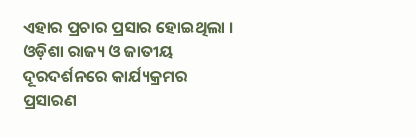ଏହାର ପ୍ରଚାର ପ୍ରସାର ହୋଇଥିଲା । ଓଡ଼ିଶା ରାଜ୍ୟ ଓ ଜାତୀୟ ଦୂରଦର୍ଶନରେ କାର୍ଯ୍ୟକ୍ରମର ପ୍ରସାରଣ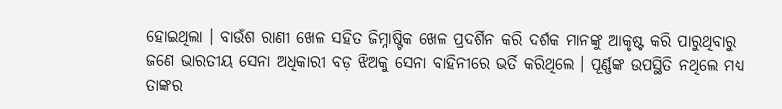ହୋଇଥିଲା । ବାଉଁଶ ରାଣୀ ଖେଳ ସହିତ ଜିମ୍ନାଷ୍ଟିକ ଖେଳ ପ୍ରଦର୍ଶିନ କରି ଦର୍ଶକ ମାନଙ୍କୁ ଆକୃଷ୍ଟ କରି ପାରୁଥିବାରୁ ଜଣେ ଭାରତୀୟ ସେନା ଅଧିକାରୀ ବଡ଼ ଝିଅକୁ ସେନା ବାହିନୀରେ ଭର୍ତି କରିଥିଲେ । ପୂର୍ଣ୍ଣଙ୍କ ଉପସ୍ଥିତି ନଥିଲେ ମଧ୍ୟ ତାଙ୍କର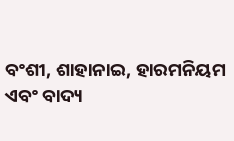ବଂଶୀ, ଶାହାନାଇ, ହାରମନିୟମ ଏବଂ ବାଦ୍ୟ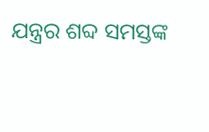ଯନ୍ତ୍ରର ଶବ୍ଦ ସମସ୍ତଙ୍କ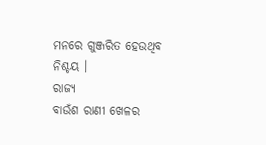ମନରେ ଗୁଞ୍ଜରିତ ହେଉଥିବ ନିଶ୍ଚୟ ।
ରାଜ୍ୟ
ବାଉଁଶ ରାଣୀ ଖେଳର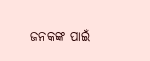ଜନକଙ୍କ ପାଇଁ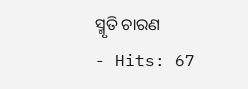ସ୍ମୃତି ଚାରଣ
- Hits: 67